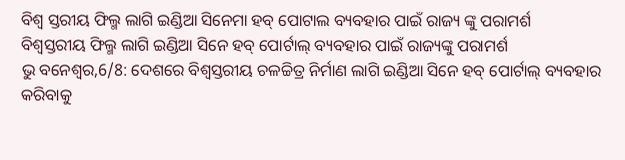ବିଶ୍ଵ ସ୍ତରୀୟ ଫିଲ୍ମ ଲାଗି ଇଣ୍ଡିଆ ସିନେମା ହବ୍ ପୋଟାଲ ବ୍ୟବହାର ପାଇଁ ରାଜ୍ୟ ଙ୍କୁ ପରାମର୍ଶ
ବିଶ୍ୱସ୍ତରୀୟ ଫିଲ୍ମ ଲାଗି ଇଣ୍ଡିଆ ସିନେ ହବ୍ ପୋର୍ଟାଲ୍ ବ୍ୟବହାର ପାଇଁ ରାଜ୍ୟଙ୍କୁ ପରାମର୍ଶ
ଭୁ ବନେଶ୍ବର,6/8: ଦେଶରେ ବିଶ୍ଵସ୍ତରୀୟ ଚଳଚ୍ଚିତ୍ର ନିର୍ମାଣ ଲାଗି ଇଣ୍ଡିଆ ସିନେ ହବ୍ ପୋର୍ଟାଲ୍ ବ୍ୟବହାର କରିବାକୁ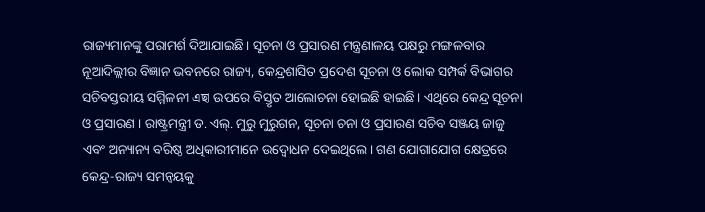ରାଜ୍ୟମାନଙ୍କୁ ପରାମର୍ଶ ଦିଆଯାଇଛି। ସୂଚନା ଓ ପ୍ରସାରଣ ମନ୍ତ୍ରଣାଳୟ ପକ୍ଷରୁ ମଙ୍ଗଳବାର ନୂଆଦିଲ୍ଲୀର ବିଜ୍ଞାନ ଭବନରେ ରାଜ୍ୟ, କେନ୍ଦ୍ରଶାସିତ ପ୍ରଦେଶ ସୂଚନା ଓ ଲୋକ ସମ୍ପର୍କ ବିଭାଗର ସଚିବସ୍ତରୀୟ ସମ୍ମିଳନୀ এছা ଉପରେ ବିସ୍ତୃତ ଆଲୋଚନା ହୋଇଛି ହାଇଛି। ଏଥିରେ କେନ୍ଦ୍ର ସୂଚନା ଓ ପ୍ରସାରଣ । ରାଷ୍ଟ୍ରମନ୍ତ୍ରୀ ଡ. ଏଲ୍. ମୁରୁ ମୁରୁଗନ, ସୂଚନା ଚନା ଓ ପ୍ରସାରଣ ସଚିବ ସଞ୍ଜୟ ଜାଜୁ ଏବଂ ଅନ୍ୟାନ୍ୟ ବରିଷ୍ଠ ଅଧିକାରୀମାନେ ଉଦ୍ବୋଧନ ଦେଇଥିଲେ। ଗଣ ଯୋଗାଯୋଗ କ୍ଷେତ୍ରରେ କେନ୍ଦ୍ର-ରାଜ୍ୟ ସମନ୍ଵୟକୁ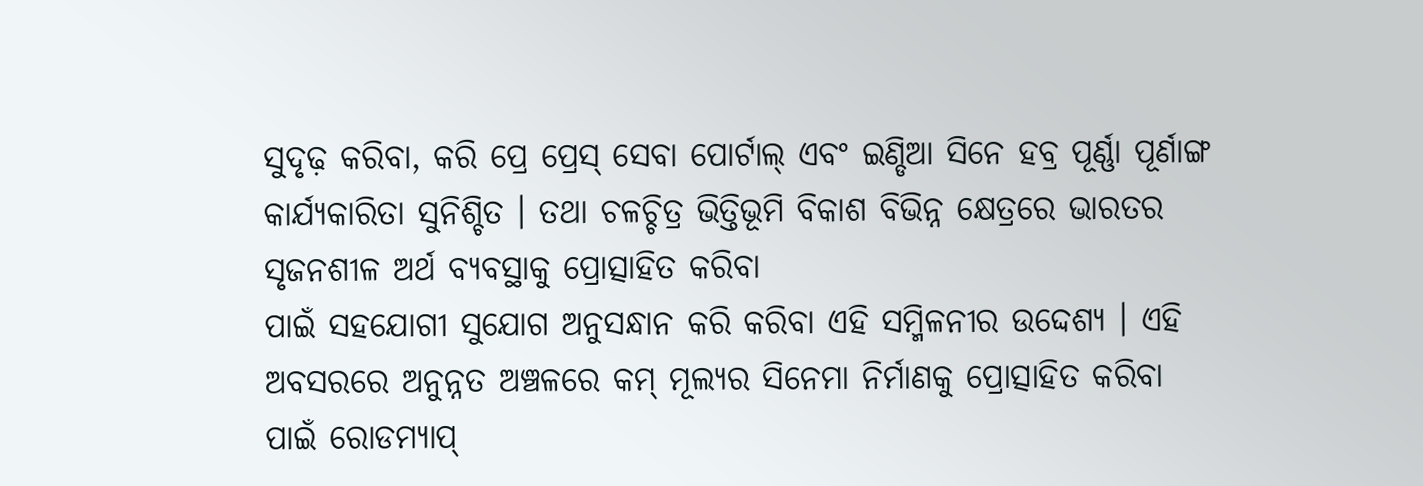ସୁଦୃଢ଼ କରିବା, କରି ପ୍ରେ ପ୍ରେସ୍ ସେବା ପୋର୍ଟାଲ୍ ଏବଂ ଇଣ୍ଡିଆ ସିନେ ହବ୍ର ପୂର୍ଣ୍ଣା ପୂର୍ଣାଙ୍ଗ କାର୍ଯ୍ୟକାରିତା ସୁନିଶ୍ଚିତ । ତଥା ଚଳଚ୍ଚିତ୍ର ଭିତ୍ତିଭୂମି ବିକାଶ ବିଭିନ୍ନ କ୍ଷେତ୍ରରେ ଭାରତର ସୃଜନଶୀଳ ଅର୍ଥ ବ୍ୟବସ୍ଥାକୁ ପ୍ରୋତ୍ସାହିତ କରିବା
ପାଇଁ ସହଯୋଗୀ ସୁଯୋଗ ଅନୁସନ୍ଧାନ କରି କରିବା ଏହି ସମ୍ମିଳନୀର ଉଦ୍ଦେଶ୍ୟ । ଏହି ଅବସରରେ ଅନୁନ୍ନତ ଅଞ୍ଚଳରେ କମ୍ ମୂଲ୍ୟର ସିନେମା ନିର୍ମାଣକୁ ପ୍ରୋତ୍ସାହିତ କରିବା ପାଇଁ ରୋଡମ୍ୟାପ୍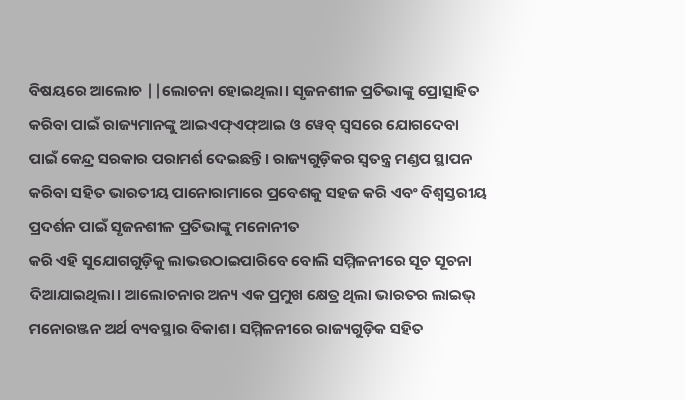ବିଷୟରେ ଆଲୋଚ ||ଲୋଚନା ହୋଇଥିଲା। ସୃଜନଶୀଳ ପ୍ରତିଭାଙ୍କୁ ପ୍ରୋତ୍ସାହିତ କରିବା ପାଇଁ ରାଜ୍ୟମାନଙ୍କୁ ଆଇଏଫ୍ଏଫ୍ଆଇ ଓ ୱେବ୍ ସ୍ୱସରେ ଯୋଗଦେବା ପାଇଁ କେନ୍ଦ୍ର ସରକାର ପରାମର୍ଶ ଦେଇଛନ୍ତି। ରାଜ୍ୟଗୁଡ଼ିକର ସ୍ବତନ୍ତ୍ର ମଣ୍ଡପ ସ୍ଥାପନ କରିବା ସହିତ ଭାରତୀୟ ପାନୋରାମାରେ ପ୍ରବେଶକୁ ସହଜ କରି ଏବଂ ବିଶ୍ୱସ୍ତରୀୟ ପ୍ରଦର୍ଶନ ପାଇଁ ସୃଜନଶୀଳ ପ୍ରତିଭାଙ୍କୁ ମନୋନୀତ
କରି ଏହି ସୁଯୋଗଗୁଡ଼ିକୁ ଲାଭଉଠାଇପାରିବେ ବୋଲି ସମ୍ମିଳନୀରେ ସୂଚ ସୂଚନା ଦିଆଯାଇଥିଲା। ଆଲୋଚନାର ଅନ୍ୟ ଏକ ପ୍ରମୁଖ କ୍ଷେତ୍ର ଥିଲା ଭାରତର ଲାଇଭ୍ ମନୋରଞ୍ଜନ ଅର୍ଥ ବ୍ୟବସ୍ଥାର ବିକାଶ। ସମ୍ମିଳନୀରେ ରାଜ୍ୟଗୁଡ଼ିକ ସହିତ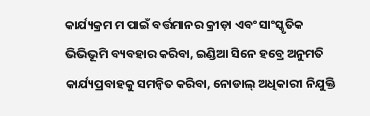କାର୍ଯ୍ୟକ୍ରମ ମ ପାଇଁ ବର୍ତ୍ତମାନର କ୍ରୀଡ଼ା ଏବଂ ସାଂସ୍କୃତିକ ଭିଭିଭୂମି ବ୍ୟବହାର କରିବା, ଇଣ୍ଡିଆ ସିନେ ହବ୍ରେ ଅନୁମତି କାର୍ଯ୍ୟପ୍ରବାହକୁ ସମନ୍ବିତ କରିବା, ନୋଡାଲ୍ ଅଧିକାରୀ ନିଯୁକ୍ତି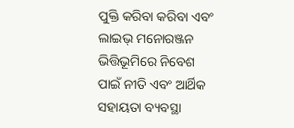ପୁକ୍ତି କରିବା କରିବା ଏବଂ ଲାଇଭ୍ ମନୋରଞ୍ଜନ ଭିତ୍ତିଭୂମିରେ ନିବେଶ ପାଇଁ ନୀତି ଏବଂ ଆର୍ଥିକ ସହାୟତା ବ୍ୟବସ୍ଥା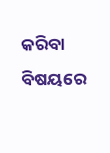କରିବା ବିଷୟରେ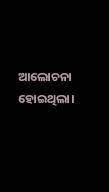ଆଲୋଚନା ହୋଇଥିଲା।